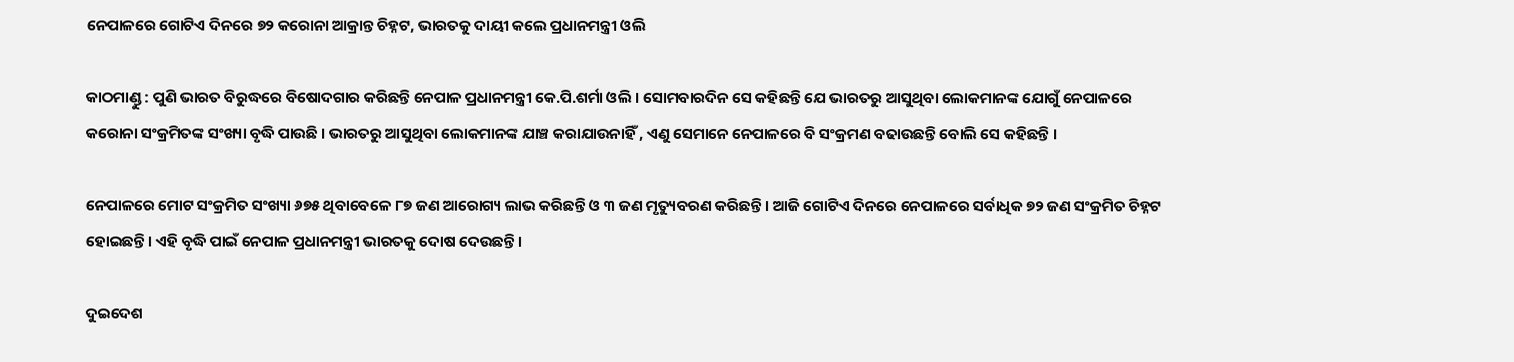ନେପାଳରେ ଗୋଟିଏ ଦିନରେ ୭୨ କରୋନା ଆକ୍ରାନ୍ତ ଚିହ୍ନଟ, ଭାରତକୁ ଦାୟୀ କଲେ ପ୍ରଧାନମନ୍ତ୍ରୀ ଓଲି

କାଠମାଣ୍ଡୁ : ପୁଣି ଭାରତ ବିରୁଦ୍ଧରେ ବିଷୋଦଗାର କରିଛନ୍ତି ନେପାଳ ପ୍ରଧାନମନ୍ତ୍ରୀ କେ.ପି.ଶର୍ମା ଓଲି । ସୋମବାରଦିନ ସେ କହିଛନ୍ତି ଯେ ଭାରତରୁ ଆସୁଥିବା ଲୋକମାନଙ୍କ ଯୋଗୁଁ ନେପାଳରେ କରୋନା ସଂକ୍ରମିତଙ୍କ ସଂଖ୍ୟା ବୃଦ୍ଧି ପାଉଛି । ଭାରତରୁ ଆସୁଥିବା ଲୋକମାନଙ୍କ ଯାଞ୍ଚ କରାଯାଉନାହିଁ , ଏଣୁ ସେମାନେ ନେପାଳରେ ବି ସଂକ୍ରମଣ ବଢାଉଛନ୍ତି ବୋଲି ସେ କହିଛନ୍ତି ।

ନେପାଳରେ ମୋଟ ସଂକ୍ରମିତ ସଂଖ୍ୟା ୬୭୫ ଥିବାବେଳେ ୮୭ ଜଣ ଆରୋଗ୍ୟ ଲାଭ କରିଛନ୍ତି ଓ ୩ ଜଣ ମୃତ୍ୟୁବରଣ କରିଛନ୍ତି । ଆଜି ଗୋଟିଏ ଦିନରେ ନେପାଳରେ ସର୍ବାଧିକ ୭୨ ଜଣ ସଂକ୍ରମିତ ଚିହ୍ନଟ ହୋଇଛନ୍ତି । ଏହି ବୃଦ୍ଧି ପାଇଁ ନେପାଳ ପ୍ରଧାନମନ୍ତ୍ରୀ ଭାରତକୁ ଦୋଷ ଦେଉଛନ୍ତି ।

ଦୁଇଦେଶ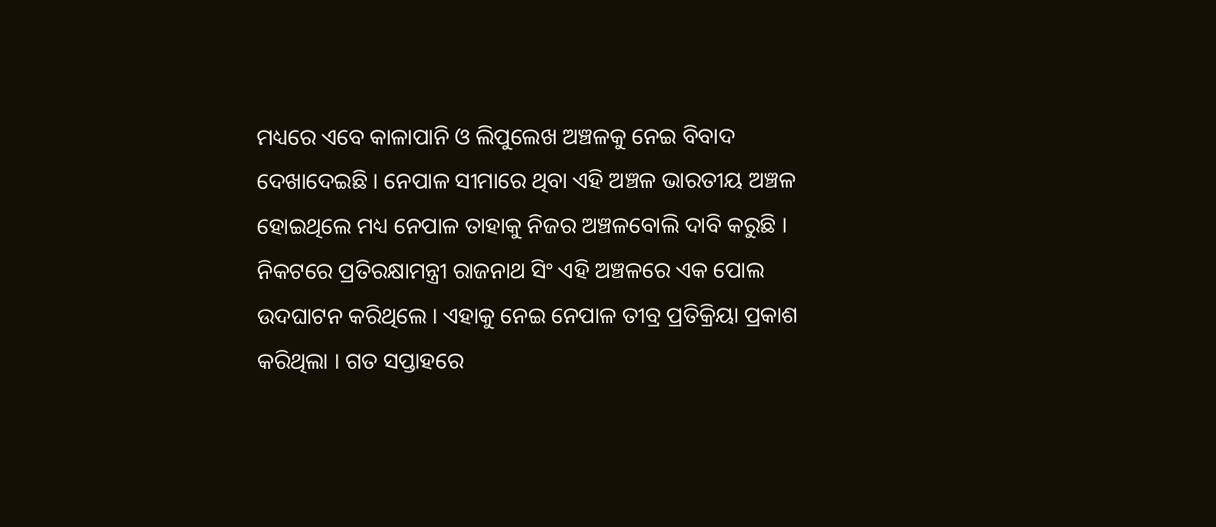ମଧ୍ୟରେ ଏବେ କାଳାପାନି ଓ ଲିପୁଲେଖ ଅଞ୍ଚଳକୁ ନେଇ ବିବାଦ ଦେଖାଦେଇଛି । ନେପାଳ ସୀମାରେ ଥିବା ଏହି ଅଞ୍ଚଳ ଭାରତୀୟ ଅଞ୍ଚଳ ହୋଇଥିଲେ ମଧ୍ୟ ନେପାଳ ତାହାକୁ ନିଜର ଅଞ୍ଚଳବୋଲି ଦାବି କରୁଛି । ନିକଟରେ ପ୍ରତିରକ୍ଷାମନ୍ତ୍ରୀ ରାଜନାଥ ସିଂ ଏହି ଅଞ୍ଚଳରେ ଏକ ପୋଲ ଉଦଘାଟନ କରିଥିଲେ । ଏହାକୁ ନେଇ ନେପାଳ ତୀବ୍ର ପ୍ରତିକ୍ରିୟା ପ୍ରକାଶ କରିଥିଲା । ଗତ ସପ୍ତାହରେ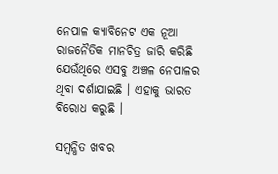ନେପାଳ କ୍ୟାବିନେଟ ଏକ ନୂଆ ରାଜନୈତିକ ମାନଚିତ୍ର ଜାରି କରିଛି ଯେଉଁଥିରେ ଏସବୁ ଅଞ୍ଚଳ ନେପାଳର ଥିବା ଦର୍ଶାଯାଇଛି । ଏହାକୁ ଭାରତ ବିରୋଧ କରୁଛି ।

ସମ୍ବନ୍ଧିତ ଖବର